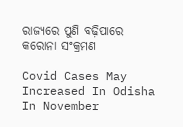ରାଜ୍ୟରେ ପୁଣି ବଢ଼ିପାରେ କରୋନା ସଂକ୍ରମଣ

Covid Cases May Increased In Odisha In November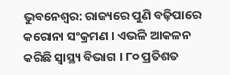ଭୁବନେଶ୍ୱର: ରାଜ୍ୟରେ ପୁଣି ବଢ଼ିପାରେ କରୋନା ସଂକ୍ରମଣ । ଏଭଳି ଆକଳନ କରିଛି ସ୍ୱାସ୍ଥ୍ୟ ବିଭାଗ । ୮୦ ପ୍ରତିଶତ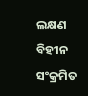ଲକ୍ଷଣ ବିହୀନ ସଂକ୍ରମିତ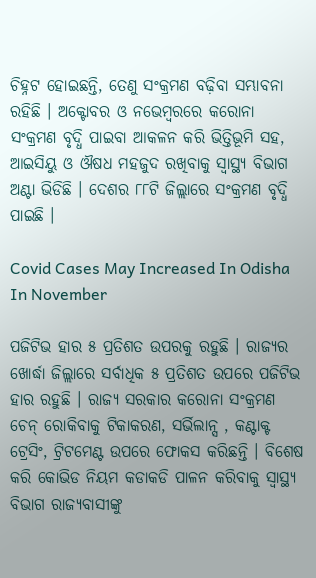ଚିହ୍ନଟ ହୋଇଛନ୍ତି, ତେଣୁ ସଂକ୍ରମଣ ବଢ଼ିବା ସମ୍ଭାବନା ରହିଛି । ଅକ୍ଟୋବର ଓ ନଭେମ୍ବରରେ କରୋନା ସଂକ୍ରମଣ ବୃଦ୍ଧି ପାଇବା ଆକଳନ କରି ଭିତ୍ତିଭୂମି ସହ, ଆଇସିୟୁ ଓ ଔଷଧ ମହଜୁଦ ରଖିବାକୁ ସ୍ୱାସ୍ଥ୍ୟ ବିଭାଗ ଅଣ୍ଟା ଭିଡିଛି । ଦେଶର ୮୮ଟି ଜିଲ୍ଲାରେ ସଂକ୍ରମଣ ବୃଦ୍ଧି ପାଇଛି ।

Covid Cases May Increased In Odisha In November

ପଜିଟିଭ ହାର ୫ ପ୍ରତିଶତ ଉପରକୁ ରହୁଛି । ରାଜ୍ୟର ଖୋର୍ଦ୍ଧା ଜିଲ୍ଲାରେ ସର୍ବାଧିକ ୫ ପ୍ରତିଶତ ଉପରେ ପଜିଟିଭ ହାର ରହୁଛି । ରାଜ୍ୟ ସରକାର କରୋନା ସଂକ୍ରମଣ ଚେନ୍ ରୋକିବାକୁ ଟିକାକରଣ, ସର୍ଭିଲାନ୍ସ , କଣ୍ଟାକ୍ଟ ଟ୍ରେସିଂ, ଟ୍ରିଟମେଣ୍ଟ ଉପରେ ଫୋକସ କରିଛନ୍ତି । ବିଶେଷ କରି କୋଭିଡ ନିୟମ କଡାକଡି ପାଳନ କରିବାକୁ ସ୍ୱାସ୍ଥ୍ୟ ବିଭାଗ ରାଜ୍ୟବାସୀଙ୍କୁ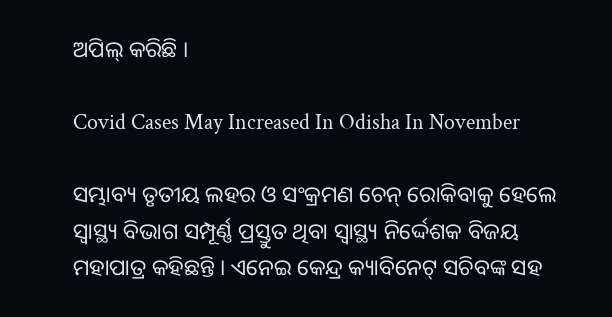ଅପିଲ୍ କରିଛି ।

Covid Cases May Increased In Odisha In November

ସମ୍ଭାବ୍ୟ ତୃତୀୟ ଲହର ଓ ସଂକ୍ରମଣ ଚେନ୍ ରୋକିବାକୁ ହେଲେ ସ୍ୱାସ୍ଥ୍ୟ ବିଭାଗ ସମ୍ପୂର୍ଣ୍ଣ ପ୍ରସ୍ତୁତ ଥିବା ସ୍ବାସ୍ଥ୍ୟ ନିର୍ଦ୍ଦେଶକ ବିଜୟ ମହାପାତ୍ର କହିଛନ୍ତି । ଏନେଇ କେନ୍ଦ୍ର କ୍ୟାବିନେଟ୍ ସଚିବଙ୍କ ସହ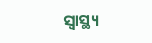ସ୍ୱାସ୍ଥ୍ୟ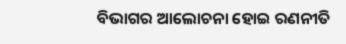ବିଭାଗର ଆଲୋଚନା ହୋଇ ରଣନୀତି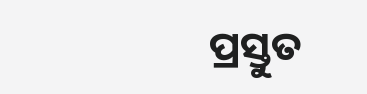ପ୍ରସ୍ତୁତ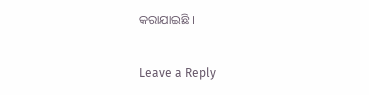କରାଯାଇଛି ।

Leave a Reply